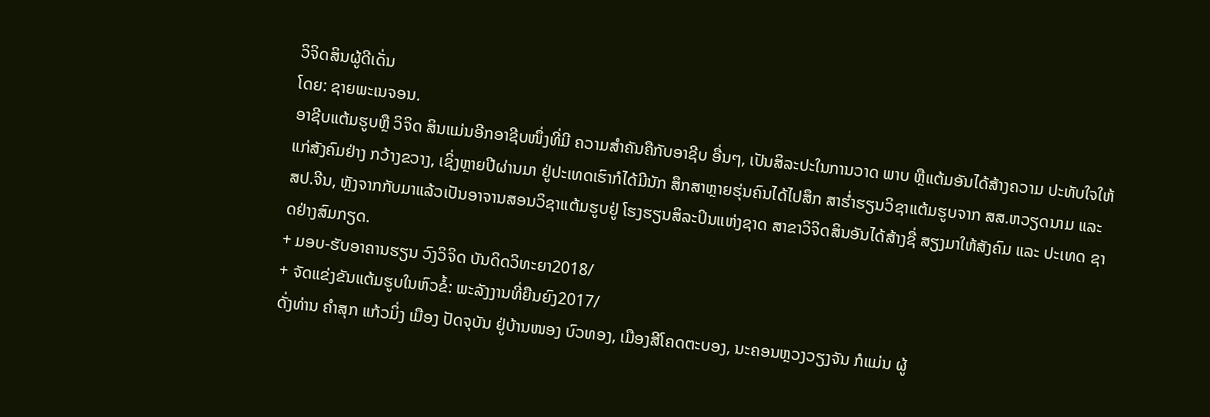ວິຈິດສິນຜູ້ດີເດັ່ນ
ໂດຍ: ຊາຍພະເນຈອນ.
ອາຊີບແຕ້ມຮູບຫຼື ວິຈິດ ສິນແມ່ນອີກອາຊີບໜຶ່ງທີ່ມີ ຄວາມສໍາຄັນຄືກັບອາຊີບ ອື່ນໆ, ເປັນສິລະປະໃນການວາດ ພາບ ຫຼືແຕ້ມອັນໄດ້ສ້າງຄວາມ ປະທັບໃຈໃຫ້ແກ່ສັງຄົມຢ່າງ ກວ້າງຂວາງ, ເຊິ່ງຫຼາຍປີຜ່ານມາ ຢູ່ປະເທດເຮົາກໍໄດ້ມີນັກ ສຶກສາຫຼາຍຮຸ່ນຄົນໄດ້ໄປສຶກ ສາຮໍ່າຮຽນວິຊາແຕ້ມຮູບຈາກ ສສ.ຫວຽດນາມ ແລະ ສປ.ຈີນ, ຫຼັງຈາກກັບມາແລ້ວເປັນອາຈານສອນວິຊາແຕ້ມຮູບຢູ່ ໂຮງຮຽນສິລະປິນແຫ່ງຊາດ ສາຂາວິຈິດສິນອັນໄດ້ສ້າງຊື່ ສຽງມາໃຫ້ສັງຄົມ ແລະ ປະເທດ ຊາດຢ່າງສົມກຽດ.
+ ມອບ-ຮັບອາຄານຮຽນ ວົງວິຈິດ ບັນດິດວິທະຍາ2018/
+ ຈັດແຂ່ງຂັນແຕ້ມຮູບໃນຫົວຂໍ້: ພະລັງງານທີ່ຍືນຍົງ2017/
ດັ່ງທ່ານ ຄໍາສຸກ ແກ້ວມິ່ງ ເມືອງ ປັດຈຸບັນ ຢູ່ບ້ານໜອງ ບົວທອງ, ເມືອງສີໂຄດຕະບອງ, ນະຄອນຫຼວງວຽງຈັນ ກໍແມ່ນ ຜູ້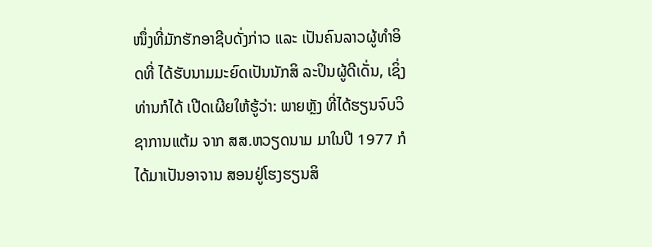ໜຶ່ງທີ່ມັກຮັກອາຊີບດັ່ງກ່າວ ແລະ ເປັນຄົນລາວຜູ້ທໍາອິດທີ່ ໄດ້ຮັບນາມມະຍົດເປັນນັກສິ ລະປິນຜູ້ດີເດັ່ນ, ເຊິ່ງທ່ານກໍໄດ້ ເປີດເຜີຍໃຫ້ຮູ້ວ່າ: ພາຍຫຼັງ ທີ່ໄດ້ຮຽນຈົບວິຊາການແຕ້ມ ຈາກ ສສ.ຫວຽດນາມ ມາໃນປີ 1977 ກໍໄດ້ມາເປັນອາຈານ ສອນຢູ່ໂຮງຮຽນສິ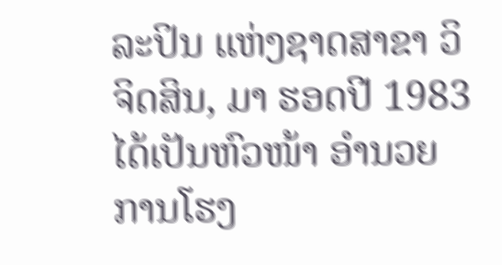ລະປິນ ແຫ່ງຊາດສາຂາ ວິຈິດສິນ, ມາ ຮອດປີ 1983 ໄດ້ເປັນຫົວໜ້າ ອໍານວຍການໂຮງ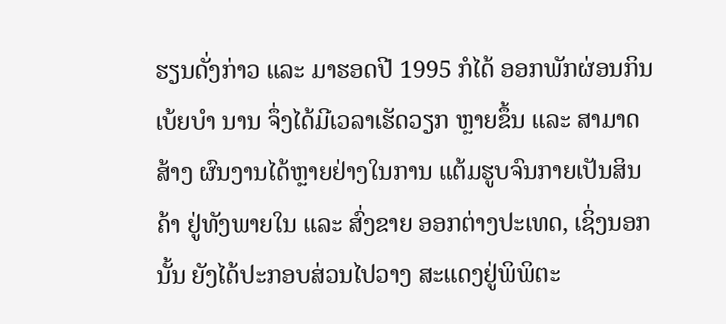ຮຽນດັ່ງກ່າວ ແລະ ມາຮອດປີ 1995 ກໍໄດ້ ອອກພັກຜ່ອນກິນເບ້ຍບໍາ ນານ ຈຶ່ງໄດ້ມີເວລາເຮັດວຽກ ຫຼາຍຂຶ້ນ ແລະ ສາມາດສ້າງ ຜົນງານໄດ້ຫຼາຍຢ່າງໃນການ ແຕ້ມຮູບຈົນກາຍເປັນສິນຄ້າ ຢູ່ທັງພາຍໃນ ແລະ ສົ່ງຂາຍ ອອກຕ່າງປະເທດ, ເຊິ່ງນອກ ນັ້ນ ຍັງໄດ້ປະກອບສ່ວນໄປວາງ ສະແດງຢູ່ພິພິຕະ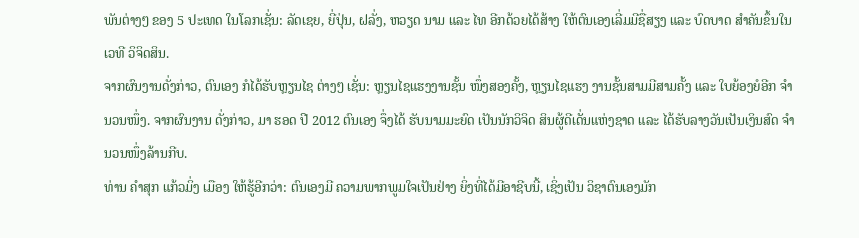ພັນຕ່າງໆ ຂອງ 5 ປະເທດ ໃນໂລກເຊັ່ນ: ລັດເຊຍ, ຍີ່ປຸ່ນ, ຝລັ່ງ, ຫວຽດ ນາມ ແລະ ໄທ ອີກດ້ວຍໄດ້ສ້າງ ໃຫ້ຕົນເອງເລີ່ມມີຊື່ສຽງ ແລະ ບົດບາດ ສໍາຄັນຂຶ້ນໃນເວທີ ວິຈິດສິນ.
ຈາກຜົນງານດັ່ງກ່າວ, ຕົນເອງ ກໍໄດ້ຮັບຫຼຽນໄຊ ຕ່າງໆ ເຊັ່ນ: ຫຼຽນໄຊແຮງງານຊັ້ນ ໜຶ່ງສອງຄັ້ງ, ຫຼຽນໄຊແຮງ ງານຊັ້ນສາມມີສາມຄັ້ງ ແລະ ໃບຍ້ອງຍໍອີກ ຈໍານວນໜຶ່ງ. ຈາກຜົນງານ ດັ່ງກ່າວ, ມາ ຮອດ ປີ 2012 ຕົນເອງ ຈຶ່ງໄດ້ ຮັບນາມມະຍົດ ເປັນນັກວິຈິດ ສິນຜູ້ດີເດັ່ນແຫ່ງຊາດ ແລະ ໄດ້ຮັບລາງວັນເປັນເງິນສົດ ຈໍານວນໜຶ່ງລ້ານກີບ.
ທ່ານ ຄໍາສຸກ ແກ້ວມິ່ງ ເມືອງ ໃຫ້ຮູ້ອີກວ່າ: ຕົນເອງມີ ຄວາມພາກພູມໃຈເປັນຢ່າງ ຍິ່ງທີ່ໄດ້ມີອາຊີບນີ້, ເຊິ່ງເປັນ ວິຊາຕົນເອງມັກ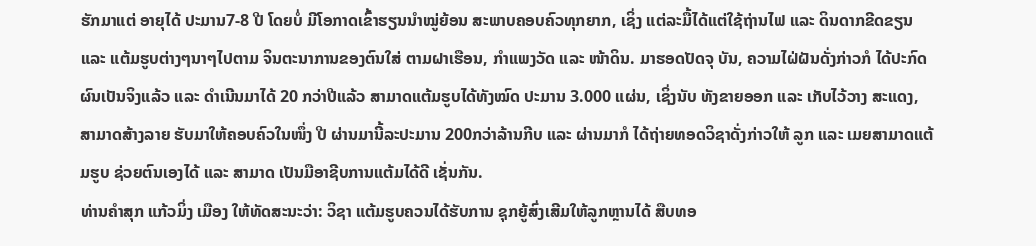ຮັກມາແຕ່ ອາຍຸໄດ້ ປະມານ7-8 ປີ ໂດຍບໍ່ ມີໂອກາດເຂົ້າຮຽນນໍາໝູ່ຍ້ອນ ສະພາບຄອບຄົວທຸກຍາກ, ເຊິ່ງ ແຕ່ລະມື້ໄດ້ແຕ່ໃຊ້ຖ່ານໄຟ ແລະ ດິນດາກຂີດຂຽນ ແລະ ແຕ້ມຮູບຕ່າງໆນາໆໄປຕາມ ຈິນຕະນາການຂອງຕົນໃສ່ ຕາມຝາເຮືອນ, ກໍາແພງວັດ ແລະ ໜ້າດິນ. ມາຮອດປັດຈຸ ບັນ, ຄວາມໄຝ່ຝັນດັ່ງກ່າວກໍ ໄດ້ປະກົດຜົນເປັນຈິງແລ້ວ ແລະ ດໍາເນີນມາໄດ້ 20 ກວ່າປີແລ້ວ ສາມາດແຕ້ມຮູບໄດ້ທັງໝົດ ປະມານ 3.000 ແຜ່ນ, ເຊິ່ງນັບ ທັງຂາຍອອກ ແລະ ເກັບໄວ້ວາງ ສະແດງ, ສາມາດສ້າງລາຍ ຮັບມາໃຫ້ຄອບຄົວໃນໜຶ່ງ ປີ ຜ່ານມານີ້ລະປະມານ 200ກວ່າລ້ານກີບ ແລະ ຜ່ານມາກໍ ໄດ້ຖ່າຍທອດວິຊາດັ່ງກ່າວໃຫ້ ລູກ ແລະ ເມຍສາມາດແຕ້ມຮູບ ຊ່ວຍຕົນເອງໄດ້ ແລະ ສາມາດ ເປັນມືອາຊີບການແຕ້ມໄດ້ດີ ເຊັ່ນກັນ.
ທ່ານຄໍາສຸກ ແກ້ວມິ່ງ ເມືອງ ໃຫ້ທັດສະນະວ່າ: ວິຊາ ແຕ້ມຮູບຄວນໄດ້ຮັບການ ຊຸກຍູ້ສົ່ງເສີມໃຫ້ລູກຫຼານໄດ້ ສືບທອ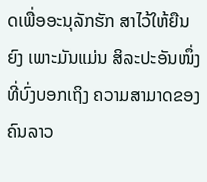ດເພື່ອອະນຸລັກຮັກ ສາໄວ້ໃຫ້ຍືນຍົງ ເພາະມັນແມ່ນ ສິລະປະອັນໜຶ່ງທີ່ບົ່ງບອກເຖິງ ຄວາມສາມາດຂອງຄົນລາວ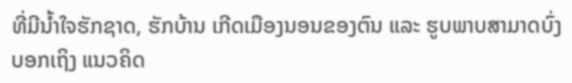ທີ່ມີນໍ້າໃຈຮັກຊາດ, ຮັກບ້ານ ເກີດເມືອງນອນຂອງຕົນ ແລະ ຮູບພາບສາມາດບົ່ງບອກເຖິງ ແນວຄິດ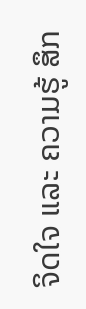ຈິດໃຈ ແລະ ຄວາມຮູ້ ສຶກ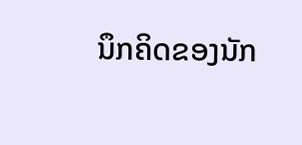ນຶກຄິດຂອງນັກ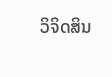ວິຈິດສິນ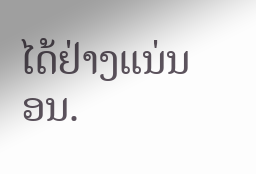ໄດ້ຢ່າງແນ່ນອນ.